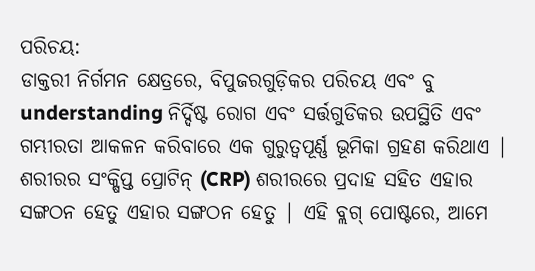ପରିଚୟ:
ଡାକ୍ତରୀ ନିର୍ଗମନ କ୍ଷେତ୍ରରେ, ବିପୁଜରଗୁଡ଼ିକର ପରିଚୟ ଏବଂ ବୁ understanding ନିର୍ଦ୍ଦିଷ୍ଟ ରୋଗ ଏବଂ ସର୍ତ୍ତଗୁଡିକର ଉପସ୍ଥିତି ଏବଂ ଗମ୍ଭୀରତା ଆକଳନ କରିବାରେ ଏକ ଗୁରୁତ୍ୱପୂର୍ଣ୍ଣ ଭୂମିକା ଗ୍ରହଣ କରିଥାଏ | ଶରୀରର ସଂକ୍ଷିପ୍ତ ପ୍ରୋଟିନ୍ (CRP) ଶରୀରରେ ପ୍ରଦାହ ସହିତ ଏହାର ସଙ୍ଗଠନ ହେତୁ ଏହାର ସଙ୍ଗଠନ ହେତୁ | ଏହି ବ୍ଲଗ୍ ପୋଷ୍ଟରେ, ଆମେ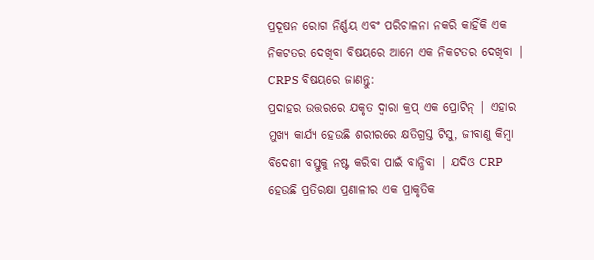ପ୍ରଦୂଷନ ରୋଗ ନିର୍ଣ୍ଣୟ ଏବଂ ପରିଚାଳନା ନକରି କାହିଁକି ଏକ ନିକଟତର ଦେଖିବା ବିଷୟରେ ଆମେ ଏକ ନିକଟତର ଦେଖିବା |
CRPS ବିଷୟରେ ଜାଣନ୍ତୁ:
ପ୍ରଦାହର ଉତ୍ତରରେ ଯକୃତ ଦ୍ୱାରା କ୍ରପ୍ ଏକ ପ୍ରୋଟିନ୍ | ଏହାର ମୁଖ୍ୟ କାର୍ଯ୍ୟ ହେଉଛି ଶରୀରରେ କ୍ଷତିଗ୍ରସ୍ତ ଟିସୁ, ଜୀବାଣୁ କିମ୍ବା ବିଦେଶୀ ବସ୍ତୁକୁ ନଷ୍ଟ କରିବା ପାଇଁ ବାନ୍ଧିବା | ଯଦିଓ CRP ହେଉଛି ପ୍ରତିରକ୍ଷା ପ୍ରଣାଳୀର ଏକ ପ୍ରାକୃତିକ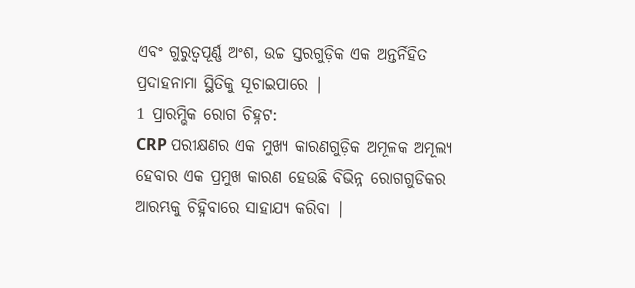ଏବଂ ଗୁରୁତ୍ୱପୂର୍ଣ୍ଣ ଅଂଶ, ଉଚ୍ଚ ସ୍ତରଗୁଡ଼ିକ ଏକ ଅନ୍ତର୍ନିହିତ ପ୍ରଦାହନାମା ସ୍ଥିତିକୁ ସୂଚାଇପାରେ |
1 ପ୍ରାରମ୍ଭିକ ରୋଗ ଚିହ୍ନଟ:
CRP ପରୀକ୍ଷଣର ଏକ ମୁଖ୍ୟ କାରଣଗୁଡ଼ିକ ଅମୂଳକ ଅମୂଲ୍ୟ ହେବାର ଏକ ପ୍ରମୁଖ କାରଣ ହେଉଛି ବିଭିନ୍ନ ରୋଗଗୁଡିକର ଆରମ୍ଭକୁ ଚିହ୍ନିବାରେ ସାହାଯ୍ୟ କରିବା |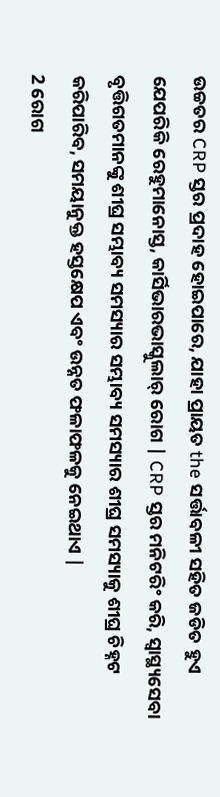ଉଚ୍ଚତର CRP ସ୍ତର ପ୍ରଦାହ ହୋଇପାରେ, ଯାହା ପ୍ରାୟତ the ସର୍ତ୍ତାବଳୀ ସହିତ ଜଡିତ ହୁଏ ଯେପରିକି ରେହୁମାନୋସ୍ତ, କାର୍ସିଭାରଭାସ୍କୁଲାର୍ ରୋଗ | CRP ସ୍ତର ମନିଟରିଂ କରି, ସ୍ୱାସ୍ଥ୍ୟସେବା ବୃତ୍ତିଗତମାନଙ୍କୁ ଶୀଘ୍ର ସମ୍ଭାବ୍ୟ ସମସ୍ୟାର ସମ୍ଭାବ୍ୟ ସମସ୍ୟାର ଶୀଘ୍ର ସମସ୍ୟାକୁ ଶୀଘ୍ର ଚିହ୍ନଟ କରିପାରିବ, ସମୟାନୁକ୍ତ ହସ୍ତକ୍ଷେପ ଏବଂ ଉନ୍ନତ ଫଳାଫଳକୁ ନେଇଥାଏ |
2 ରୋଗ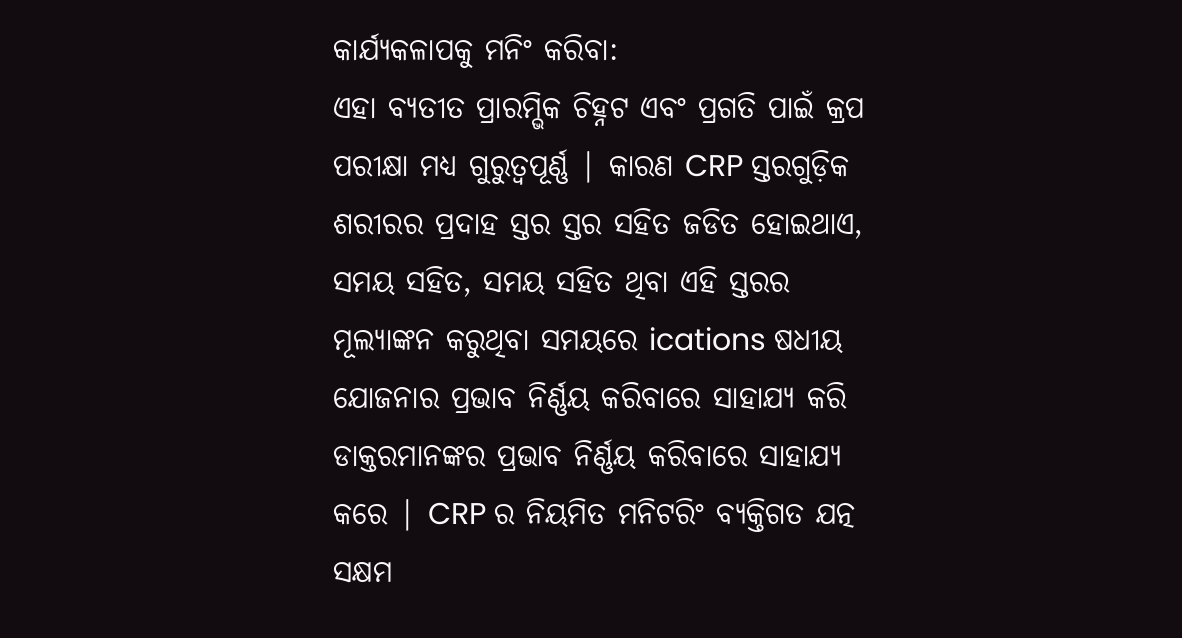କାର୍ଯ୍ୟକଳାପକୁ ମନିଂ କରିବା:
ଏହା ବ୍ୟତୀତ ପ୍ରାରମ୍ଭିକ ଚିହ୍ନଟ ଏବଂ ପ୍ରଗତି ପାଇଁ କ୍ରପ ପରୀକ୍ଷା ମଧ୍ୟ ଗୁରୁତ୍ୱପୂର୍ଣ୍ଣ | କାରଣ CRP ସ୍ତରଗୁଡ଼ିକ ଶରୀରର ପ୍ରଦାହ ସ୍ତର ସ୍ତର ସହିତ ଜଡିତ ହୋଇଥାଏ, ସମୟ ସହିତ, ସମୟ ସହିତ ଥିବା ଏହି ସ୍ତରର ମୂଲ୍ୟାଙ୍କନ କରୁଥିବା ସମୟରେ ications ଷଧୀୟ ଯୋଜନାର ପ୍ରଭାବ ନିର୍ଣ୍ଣୟ କରିବାରେ ସାହାଯ୍ୟ କରି ଡାକ୍ତରମାନଙ୍କର ପ୍ରଭାବ ନିର୍ଣ୍ଣୟ କରିବାରେ ସାହାଯ୍ୟ କରେ | CRP ର ନିୟମିତ ମନିଟରିଂ ବ୍ୟକ୍ତିଗତ ଯତ୍ନ ସକ୍ଷମ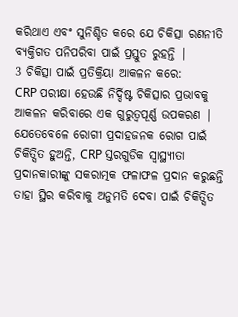କରିଥାଏ ଏବଂ ସୁନିଶ୍ଚିତ କରେ ଯେ ଚିକିତ୍ସା ରଣନୀତି ବ୍ୟକ୍ତିଗତ ପନିପରିବା ପାଇଁ ପ୍ରସ୍ତୁତ ରୁହନ୍ତି |
3 ଚିକିତ୍ସା ପାଇଁ ପ୍ରତିକ୍ରିୟା ଆକଳନ କରେ:
CRP ପରୀକ୍ଷା ହେଉଛି ନିର୍ଦ୍ଦିଷ୍ଟ ଚିକିତ୍ସାର ପ୍ରଭାବକୁ ଆକଳନ କରିବାରେ ଏକ ଗୁରୁତ୍ୱପୂର୍ଣ୍ଣ ଉପକରଣ | ଯେତେବେଳେ ରୋଗୀ ପ୍ରଦାହଜନକ ରୋଗ ପାଇଁ ଚିକିତ୍ସିତ ହୁଅନ୍ତି, CRP ସ୍ତରଗୁଡିକ ସ୍ୱାସ୍ଥ୍ୟୀତା ପ୍ରଦାନକାରୀଙ୍କୁ ସକରାତ୍ମକ ଫଳାଫଳ ପ୍ରଦାନ କରୁଛନ୍ତି ତାହା ସ୍ଥିର କରିବାକୁ ଅନୁମତି ଦେବା ପାଇଁ ଚିକିତ୍ସିତ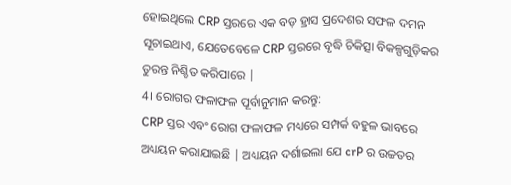ହୋଇଥିଲେ CRP ସ୍ତରରେ ଏକ ବଡ଼ ହ୍ରାସ ପ୍ରଦେଶର ସଫଳ ଦମନ ସୂଚାଇଥାଏ, ଯେତେବେଳେ CRP ସ୍ତରରେ ବୃଦ୍ଧି ଚିକିତ୍ସା ବିକଳ୍ପଗୁଡ଼ିକର ତୁରନ୍ତ ନିଶ୍ଚିତ କରିପାରେ |
4। ରୋଗର ଫଳାଫଳ ପୂର୍ବାନୁମାନ କରନ୍ତୁ:
CRP ସ୍ତର ଏବଂ ରୋଗ ଫଳାଫଳ ମଧ୍ୟରେ ସମ୍ପର୍କ ବହୁଳ ଭାବରେ ଅଧ୍ୟୟନ କରାଯାଇଛି | ଅଧ୍ୟୟନ ଦର୍ଶାଇଲା ଯେ crP ର ଉଚ୍ଚତର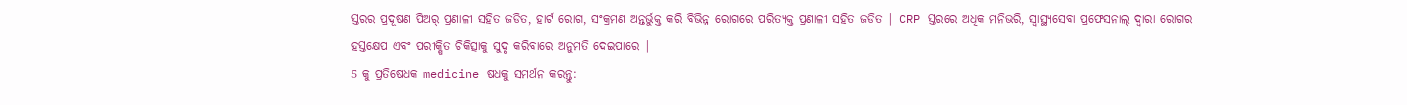ସ୍ତରର ପ୍ରଦୂଷଣ ପିଅର୍ ପ୍ରଣାଳୀ ସହିତ ଜଡିତ, ହାର୍ଟ ରୋଗ, ସଂକ୍ରମଣ ଅନ୍ତର୍ଭୁକ୍ତ କରି ବିଭିନ୍ନ ରୋଗରେ ପରିତ୍ୟକ୍ତ ପ୍ରଣାଳୀ ସହିତ ଜଡିତ | CRP ସ୍ତରରେ ଅଧିକ ମନିଭରି, ସ୍ୱାସ୍ଥ୍ୟସେବା ପ୍ରଫେସନାଲ୍ ଦ୍ୱାରା ରୋଗର ହସ୍ତକ୍ଷେପ ଏବଂ ପରୀକ୍ଷିତ ଚିକିତ୍ସାକୁ ସୁଦୃ କରିବାରେ ଅନୁମତି ଦେଇପାରେ |
5 କୁ ପ୍ରତିଷେଧକ medicine ଷଧକୁ ସମର୍ଥନ କରନ୍ତୁ: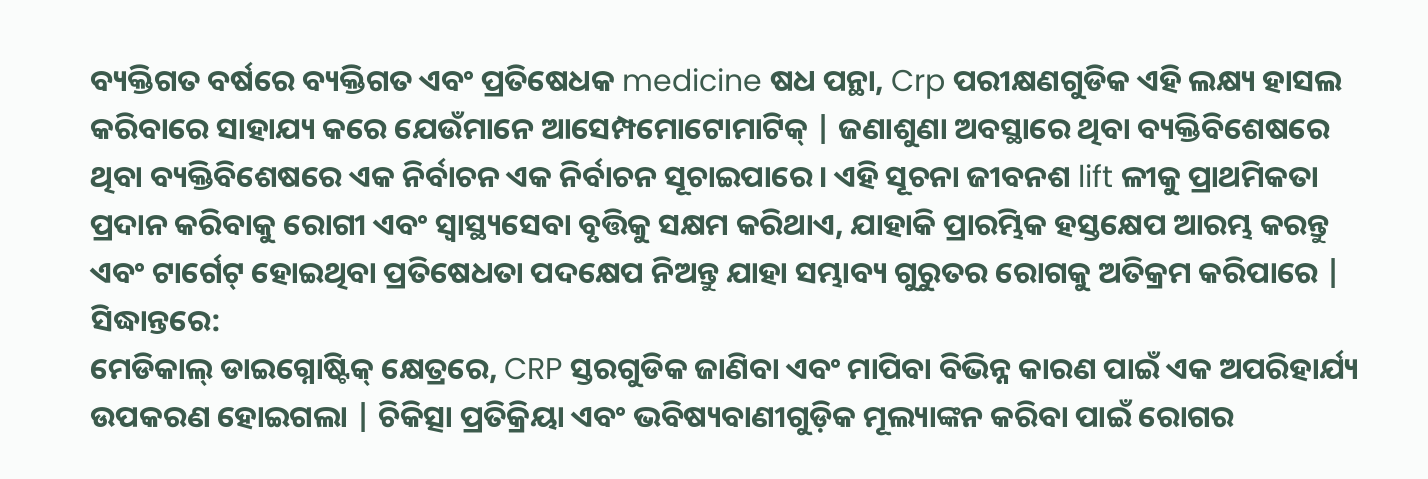ବ୍ୟକ୍ତିଗତ ବର୍ଷରେ ବ୍ୟକ୍ତିଗତ ଏବଂ ପ୍ରତିଷେଧକ medicine ଷଧ ପନ୍ଥା, Crp ପରୀକ୍ଷଣଗୁଡିକ ଏହି ଲକ୍ଷ୍ୟ ହାସଲ କରିବାରେ ସାହାଯ୍ୟ କରେ ଯେଉଁମାନେ ଆସେମ୍ପମୋଟୋମାଟିକ୍ | ଜଣାଶୁଣା ଅବସ୍ଥାରେ ଥିବା ବ୍ୟକ୍ତିବିଶେଷରେ ଥିବା ବ୍ୟକ୍ତିବିଶେଷରେ ଏକ ନିର୍ବାଚନ ଏକ ନିର୍ବାଚନ ସୂଚାଇପାରେ। ଏହି ସୂଚନା ଜୀବନଶ lift ଳୀକୁ ପ୍ରାଥମିକତା ପ୍ରଦାନ କରିବାକୁ ରୋଗୀ ଏବଂ ସ୍ୱାସ୍ଥ୍ୟସେବା ବୃତ୍ତିକୁ ସକ୍ଷମ କରିଥାଏ, ଯାହାକି ପ୍ରାରମ୍ଭିକ ହସ୍ତକ୍ଷେପ ଆରମ୍ଭ କରନ୍ତୁ ଏବଂ ଟାର୍ଗେଟ୍ ହୋଇଥିବା ପ୍ରତିଷେଧତା ପଦକ୍ଷେପ ନିଅନ୍ତୁ ଯାହା ସମ୍ଭାବ୍ୟ ଗୁରୁତର ରୋଗକୁ ଅତିକ୍ରମ କରିପାରେ |
ସିଦ୍ଧାନ୍ତରେ:
ମେଡିକାଲ୍ ଡାଇଗ୍ନୋଷ୍ଟିକ୍ କ୍ଷେତ୍ରରେ, CRP ସ୍ତରଗୁଡିକ ଜାଣିବା ଏବଂ ମାପିବା ବିଭିନ୍ନ କାରଣ ପାଇଁ ଏକ ଅପରିହାର୍ଯ୍ୟ ଉପକରଣ ହୋଇଗଲା | ଚିକିତ୍ସା ପ୍ରତିକ୍ରିୟା ଏବଂ ଭବିଷ୍ୟବାଣୀଗୁଡ଼ିକ ମୂଲ୍ୟାଙ୍କନ କରିବା ପାଇଁ ରୋଗର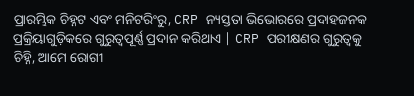ପ୍ରାରମ୍ଭିକ ଚିହ୍ନଟ ଏବଂ ମନିଟରିଂରୁ, CRP ନ୍ୟସ୍ତତା ଭିଭୋରରେ ପ୍ରଦାହଜନକ ପ୍ରକ୍ରିୟାଗୁଡ଼ିକରେ ଗୁରୁତ୍ୱପୂର୍ଣ୍ଣ ପ୍ରଦାନ କରିଥାଏ | CRP ପରୀକ୍ଷଣର ଗୁରୁତ୍ୱକୁ ଚିହ୍ନି, ଆମେ ରୋଗୀ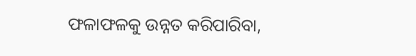ଫଳାଫଳକୁ ଉନ୍ନତ କରିପାରିବା,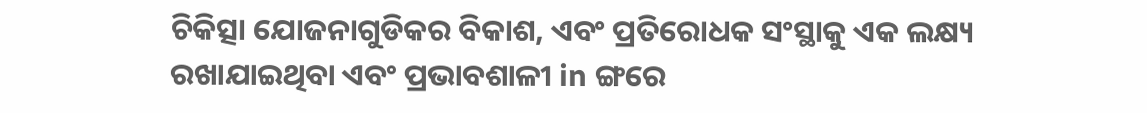ଚିକିତ୍ସା ଯୋଜନାଗୁଡିକର ବିକାଶ, ଏବଂ ପ୍ରତିରୋଧକ ସଂସ୍ଥାକୁ ଏକ ଲକ୍ଷ୍ୟ ରଖାଯାଇଥିବା ଏବଂ ପ୍ରଭାବଶାଳୀ in ଙ୍ଗରେ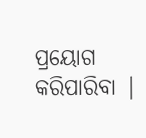ପ୍ରୟୋଗ କରିପାରିବା |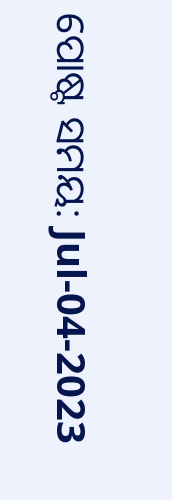ପୋଷ୍ଟ ସମୟ: Jul-04-2023